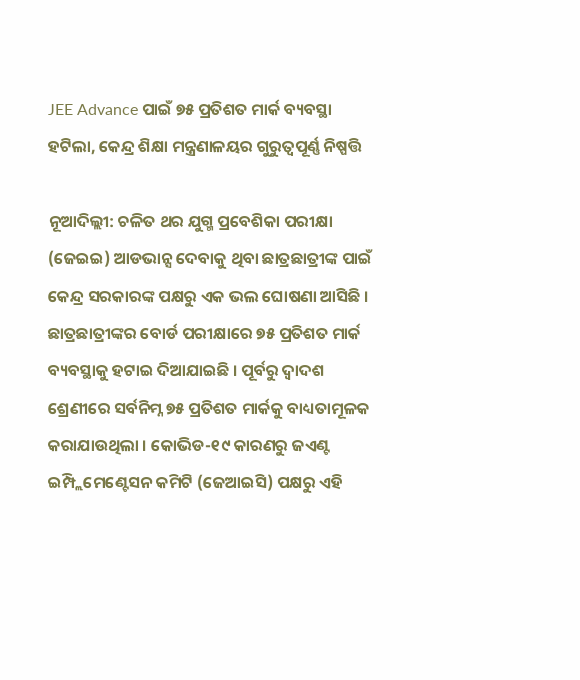JEE Advance ପାଇଁ ୭୫ ପ୍ରତିଶତ ମାର୍କ ବ୍ୟବସ୍ଥା ହଟିଲା, କେନ୍ଦ୍ର ଶିକ୍ଷା ମନ୍ତ୍ରଣାଳୟର ଗୁରୁତ୍ୱପୂର୍ଣ୍ଣ ନିଷ୍ପତ୍ତି

ନୂଆଦିଲ୍ଲୀ: ଚଳିତ ଥର ଯୁଗ୍ମ ପ୍ରବେଶିକା ପରୀକ୍ଷା (ଜେଇଇ) ଆଡଭାନ୍ସ ଦେବାକୁ ଥିବା ଛାତ୍ରଛାତ୍ରୀଙ୍କ ପାଇଁ କେନ୍ଦ୍ର ସରକାରଙ୍କ ପକ୍ଷରୁ ଏକ ଭଲ ଘୋଷଣା ଆସିଛି । ଛାତ୍ରଛାତ୍ରୀଙ୍କର ବୋର୍ଡ ପରୀକ୍ଷାରେ ୭୫ ପ୍ରତିଶତ ମାର୍କ ବ୍ୟବସ୍ଥାକୁ ହଟାଇ ଦିଆଯାଇଛି । ପୂର୍ବରୁ ଦ୍ୱାଦଶ ଶ୍ରେଣୀରେ ସର୍ବନିମ୍ନ ୭୫ ପ୍ରତିଶତ ମାର୍କକୁ ବାଧ୍ୟତାମୂଳକ କରାଯାଉଥିଲା । କୋଭିଡ-୧୯ କାରଣରୁ ଜଏଣ୍ଟ ଇମ୍ପ୍ଲିମେଣ୍ଟେସନ କମିଟି (ଜେଆଇସି) ପକ୍ଷରୁ ଏହି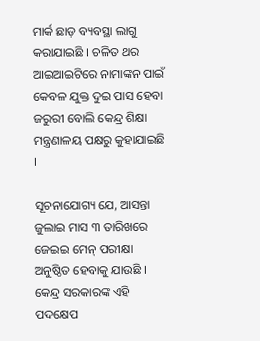ମାର୍କ ଛାଡ଼ ବ୍ୟବସ୍ଥା ଲାଗୁ କରାଯାଇଛି । ଚଳିତ ଥର ଆଇଆଇଟିରେ ନାମାଙ୍କନ ପାଇଁ କେବଳ ଯୁକ୍ତ ଦୁଇ ପାସ ହେବା ଜରୁରୀ ବୋଲି କେନ୍ଦ୍ର ଶିକ୍ଷା ମନ୍ତ୍ରଣାଳୟ ପକ୍ଷରୁ କୁହାଯାଇଛି ।

ସୂଚନାଯୋଗ୍ୟ ଯେ, ଆସନ୍ତା ଜୁଲାଇ ମାସ ୩ ତାରିଖରେ ଜେଇଇ ମେନ୍ ପରୀକ୍ଷା ଅନୁଷ୍ଠିତ ହେବାକୁ ଯାଉଛି । କେନ୍ଦ୍ର ସରକାରଙ୍କ ଏହି ପଦକ୍ଷେପ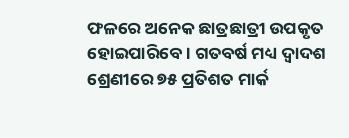ଫଳରେ ଅନେକ ଛାତ୍ରଛାତ୍ରୀ ଉପକୃତ ହୋଇପାରିବେ । ଗତବର୍ଷ ମଧ୍ୟ ଦ୍ୱାଦଶ ଶ୍ରେଣୀରେ ୭୫ ପ୍ରତିଶତ ମାର୍କ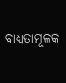ବାଧ୍ୟତାମୂଳକ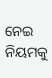ନେଇ ନିୟମକୁ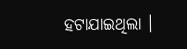ହଟାଯାଇଥିଲା ।